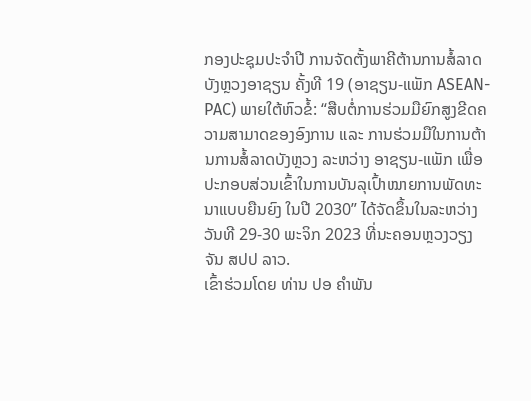ກອງປະຊຸມປະຈຳປີ ການຈັດຕັ້ງພາຄີຕ້ານການສໍ້ລາດບັງຫຼວງອາຊຽນ ຄັ້ງທີ 19 (ອາຊຽນ-ແພັກ ASEAN-PAC) ພາຍໃຕ້ຫົວຂໍ້: “ສືບຕໍ່ການຮ່ວມມືຍົກສູງຂີດຄວາມສາມາດຂອງອົງການ ແລະ ການຮ່ວມມືໃນການຕ້ານການສໍ້ລາດບັງຫຼວງ ລະຫວ່າງ ອາຊຽນ-ແພັກ ເພື່ອປະກອບສ່ວນເຂົ້າໃນການບັນລຸເປົ້າໝາຍການພັດທະນາແບບຍືນຍົງ ໃນປີ 2030” ໄດ້ຈັດຂຶ້ນໃນລະຫວ່າງວັນທີ 29-30 ພະຈິກ 2023 ທີ່ນະຄອນຫຼວງວຽງຈັນ ສປປ ລາວ.
ເຂົ້າຮ່ວມໂດຍ ທ່ານ ປອ ຄຳພັນ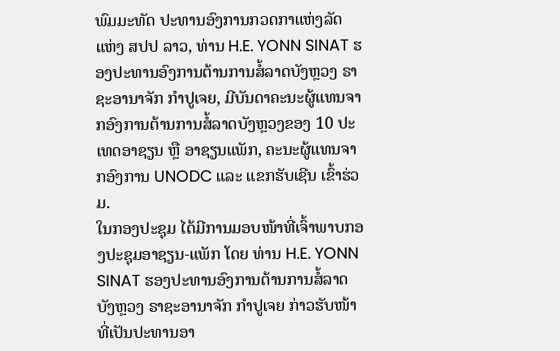ພົມມະທັດ ປະທານອົງການກວດກາແຫ່ງລັດ ແຫ່ງ ສປປ ລາວ, ທ່ານ H.E. YONN SINAT ຮອງປະທານອົງການຕ້ານການສໍ້ລາດບັງຫຼວງ ຣາຊະອານາຈັກ ກຳປູເຈຍ, ມີບັນດາຄະນະຜູ້ແທນຈາກອົງການຕ້ານການສໍ້ລາດບັງຫຼວງຂອງ 10 ປະເທດອາຊຽນ ຫຼື ອາຊຽນແພັກ, ຄະນະຜູ້ແທນຈາກອົງການ UNODC ແລະ ແຂກຮັບເຊີນ ເຂົ້າຮ່ວມ.
ໃນກອງປະຊຸມ ໄດ້ມີການມອບໜ້າທີ່ເຈົ້າພາບກອງປະຊຸມອາຊຽນ-ແພັກ ໂດຍ ທ່ານ H.E. YONN SINAT ຮອງປະທານອົງການຕ້ານການສໍ້ລາດບັງຫຼວງ ຣາຊະອານາຈັກ ກຳປູເຈຍ ກ່າວຮັບໜ້າທີ່ເປັນປະທານອາ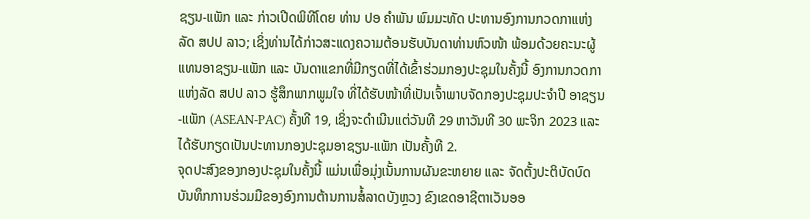ຊຽນ-ແພັກ ແລະ ກ່າວເປີດພິທີໂດຍ ທ່ານ ປອ ຄຳພັນ ພົມມະທັດ ປະທານອົງການກວດກາແຫ່ງລັດ ສປປ ລາວ; ເຊິ່ງທ່ານໄດ້ກ່າວສະແດງຄວາມຕ້ອນຮັບບັນດາທ່ານຫົວໜ້າ ພ້ອມດ້ວຍຄະນະຜູ້ແທນອາຊຽນ-ແພັກ ແລະ ບັນດາແຂກທີ່ມີກຽດທີ່ໄດ້ເຂົ້າຮ່ວມກອງປະຊຸມໃນຄັ້ງນີ້ ອົງການກວດກາແຫ່ງລັດ ສປປ ລາວ ຮູ້ສຶກພາກພູມໃຈ ທີ່ໄດ້ຮັບໜ້າທີ່ເປັນເຈົ້າພາບຈັດກອງປະຊຸມປະຈຳປີ ອາຊຽນ-ແພັກ (ASEAN-PAC) ຄັ້ງທີ 19, ເຊິ່ງຈະດໍາເນີນແຕ່ວັນທີ 29 ຫາວັນທີ 30 ພະຈິກ 2023 ແລະ ໄດ້ຮັບກຽດເປັນປະທານກອງປະຊຸມອາຊຽນ-ແພັກ ເປັນຄັ້ງທີ 2.
ຈຸດປະສົງຂອງກອງປະຊຸມໃນຄັ້ງນີ້ ແມ່ນເພື່ອມຸ່ງເນັ້ນການຜັນຂະຫຍາຍ ແລະ ຈັດຕັ້ງປະຕິບັດບົດບັນທຶກການຮ່ວມມືຂອງອົງການຕ້ານການສໍ້ລາດບັງຫຼວງ ຂົງເຂດອາຊີຕາເວັນອອ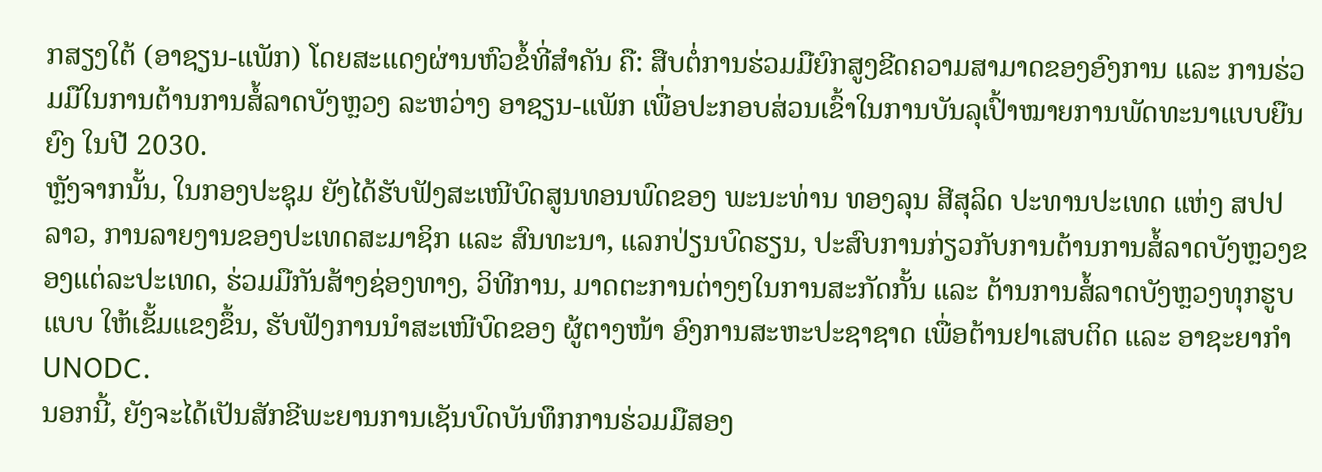ກສຽງໃຕ້ (ອາຊຽນ-ແພັກ) ໂດຍສະແດງຜ່ານຫົວຂໍ້ທີ່ສໍາຄັນ ຄື: ສືບຕໍ່ການຮ່ວມມືຍົກສູງຂີດຄວາມສາມາດຂອງອົງການ ແລະ ການຮ່ວມມືໃນການຕ້ານການສໍ້ລາດບັງຫຼວງ ລະຫວ່າງ ອາຊຽນ-ແພັກ ເພື່ອປະກອບສ່ວນເຂົ້າໃນການບັນລຸເປົ້າໝາຍການພັດທະນາແບບຍືນຍົງ ໃນປີ 2030.
ຫຼັງຈາກນັ້ນ, ໃນກອງປະຊຸມ ຍັງໄດ້ຮັບຟັງສະເໜີບົດສູນທອນພົດຂອງ ພະນະທ່ານ ທອງລຸນ ສີສຸລິດ ປະທານປະເທດ ແຫ່ງ ສປປ ລາວ, ການລາຍງານຂອງປະເທດສະມາຊິກ ແລະ ສົນທະນາ, ແລກປ່ຽນບົດຮຽນ, ປະສົບການກ່ຽວກັບການຕ້ານການສໍ້ລາດບັງຫຼວງຂອງແຕ່ລະປະເທດ, ຮ່ວມມືກັນສ້າງຊ່ອງທາງ, ວິທີການ, ມາດຕະການຕ່າງໆໃນການສະກັດກັ້ນ ແລະ ຕ້ານການສໍ້ລາດບັງຫຼວງທຸກຮູບແບບ ໃຫ້ເຂັ້ມແຂງຂຶ້ນ, ຮັບຟັງການນຳສະເໜີບົດຂອງ ຜູ້ຕາງໜ້າ ອົງການສະຫະປະຊາຊາດ ເພື່ອຕ້ານຢາເສບຕິດ ແລະ ອາຊະຍາກຳ UNODC.
ນອກນີ້, ຍັງຈະໄດ້ເປັນສັກຂີພະຍານການເຊັນບົດບັນທຶກການຮ່ວມມືສອງ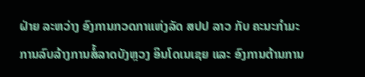ຝ່າຍ ລະຫວ່າງ ອົງການກວດກາແຫ່ງລັດ ສປປ ລາວ ກັບ ຄະນະກຳມະການລົບລ້າງການສໍ້ລາດບັງຫຼວງ ອິນໂດເນເຊຍ ແລະ ອົງການຕ້ານການ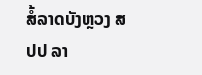ສໍ້ລາດບັງຫຼວງ ສປປ ລາ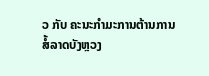ວ ກັບ ຄະນະກຳມະການຕ້ານການສໍ້ລາດບັງຫຼວງ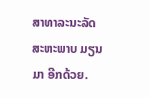ສາທາລະນະລັດ ສະຫະພາບ ມຽນມາ ອີກດ້ວຍ.